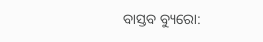ବାସ୍ତବ ବ୍ୟୁରୋ: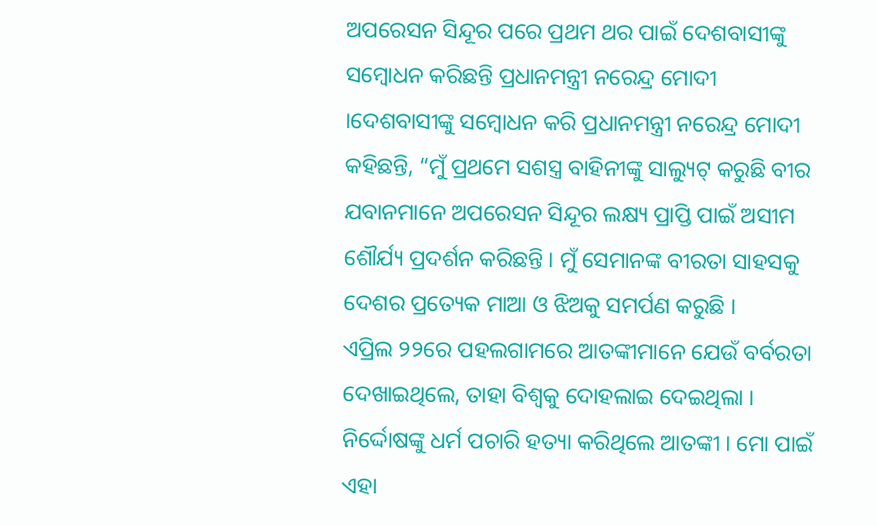ଅପରେସନ ସିନ୍ଦୂର ପରେ ପ୍ରଥମ ଥର ପାଇଁ ଦେଶବାସୀଙ୍କୁ ସମ୍ବୋଧନ କରିଛନ୍ତି ପ୍ରଧାନମନ୍ତ୍ରୀ ନରେନ୍ଦ୍ର ମୋଦୀ ।ଦେଶବାସୀଙ୍କୁ ସମ୍ବୋଧନ କରି ପ୍ରଧାନମନ୍ତ୍ରୀ ନରେନ୍ଦ୍ର ମୋଦୀ କହିଛନ୍ତି, “ମୁଁ ପ୍ରଥମେ ସଶସ୍ତ୍ର ବାହିନୀଙ୍କୁ ସାଲ୍ୟୁଟ୍ କରୁଛି ବୀର ଯବାନମାନେ ଅପରେସନ ସିନ୍ଦୂର ଲକ୍ଷ୍ୟ ପ୍ରାପ୍ତି ପାଇଁ ଅସୀମ ଶୌର୍ଯ୍ୟ ପ୍ରଦର୍ଶନ କରିଛନ୍ତି । ମୁଁ ସେମାନଙ୍କ ବୀରତା ସାହସକୁ ଦେଶର ପ୍ରତ୍ୟେକ ମାଆ ଓ ଝିଅକୁ ସମର୍ପଣ କରୁଛି ।
ଏପ୍ରିଲ ୨୨ରେ ପହଲଗାମରେ ଆତଙ୍କୀମାନେ ଯେଉଁ ବର୍ବରତା ଦେଖାଇଥିଲେ, ତାହା ବିଶ୍ୱକୁ ଦୋହଲାଇ ଦେଇଥିଲା । ନିର୍ଦ୍ଦୋଷଙ୍କୁ ଧର୍ମ ପଚାରି ହତ୍ୟା କରିଥିଲେ ଆତଙ୍କୀ । ମୋ ପାଇଁ ଏହା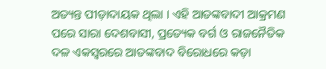ଅତ୍ୟନ୍ତ ପୀଡ଼ାଦାୟକ ଥିଲା । ଏହି ଆତଙ୍କବାଦୀ ଆକ୍ରମଣ ପରେ ସାରା ଦେଶବାସୀ, ପ୍ରତ୍ୟେକ ବର୍ଗ ଓ ରାଜନୈତିକ ଦଳ ଏକସ୍ୱରରେ ଆତଙ୍କବାଦ ବିରୋଧରେ କଡ଼ା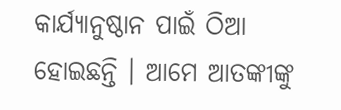କାର୍ଯ୍ୟାନୁଷ୍ଠାନ ପାଇଁ ଠିଆ ହୋଇଛନ୍ତି । ଆମେ ଆତଙ୍କୀଙ୍କୁ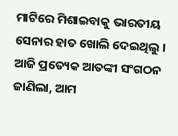ମାଟିରେ ମିଶାଇବାକୁ ଭାରତୀୟ ସେନାର ହାତ ଖୋଲି ଦେଇଥିଲୁ ।
ଆଜି ପ୍ରତ୍ୟେକ ଆତଙ୍କୀ ସଂଗଠନ ଜାଣିଲା, ଆମ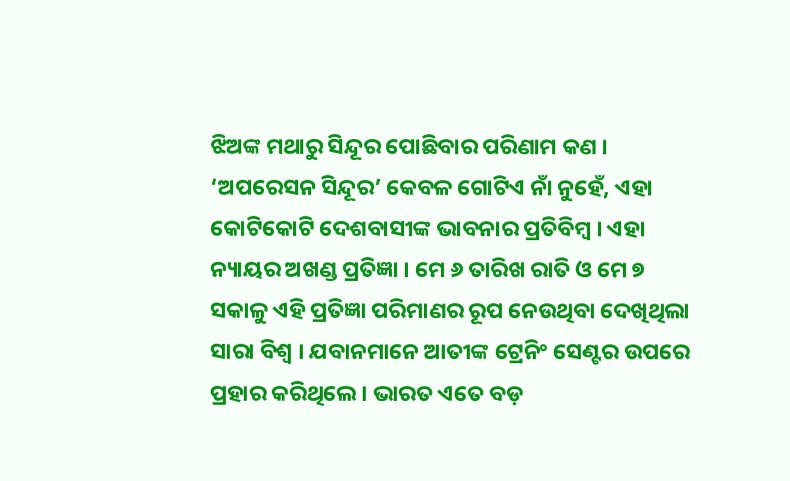ଝିଅଙ୍କ ମଥାରୁ ସିନ୍ଦୂର ପୋଛିବାର ପରିଣାମ କଣ । ‘ଅପରେସନ ସିନ୍ଦୂର’ କେବଳ ଗୋଟିଏ ନାଁ ନୁହେଁ, ଏହା କୋଟିକୋଟି ଦେଶବାସୀଙ୍କ ଭାବନାର ପ୍ରତିବିମ୍ବ । ଏହା ନ୍ୟାୟର ଅଖଣ୍ଡ ପ୍ରତିଜ୍ଞା । ମେ ୬ ତାରିଖ ରାତି ଓ ମେ ୭ ସକାଳୁ ଏହି ପ୍ରତିଜ୍ଞା ପରିମାଣର ରୂପ ନେଉଥିବା ଦେଖିଥିଲା ସାରା ବିଶ୍ୱ । ଯବାନମାନେ ଆତୀଙ୍କ ଟ୍ରେନିଂ ସେଣ୍ଟର ଉପରେ ପ୍ରହାର କରିଥିଲେ । ଭାରତ ଏତେ ବଡ଼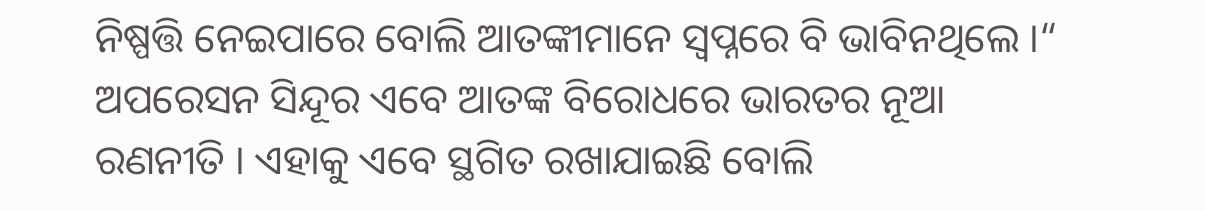ନିଷ୍ପତ୍ତି ନେଇପାରେ ବୋଲି ଆତଙ୍କୀମାନେ ସ୍ୱପ୍ନରେ ବି ଭାବିନଥିଲେ ।“
ଅପରେସନ ସିନ୍ଦୂର ଏବେ ଆତଙ୍କ ବିରୋଧରେ ଭାରତର ନୂଆ ରଣନୀତି । ଏହାକୁ ଏବେ ସ୍ଥଗିତ ରଖାଯାଇଛି ବୋଲି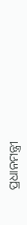ପ୍ରଧାନମନ୍ତ୍ରୀ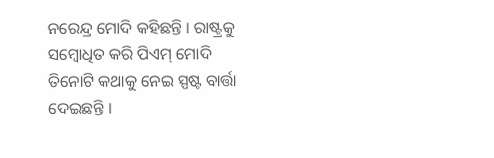ନରେନ୍ଦ୍ର ମୋଦି କହିଛନ୍ତି । ରାଷ୍ଟ୍ରକୁ ସମ୍ବୋଧିତ କରି ପିଏମ୍ ମୋଦି ତିନୋଟି କଥାକୁ ନେଇ ସ୍ପଷ୍ଟ ବାର୍ତ୍ତା ଦେଇଛନ୍ତି ।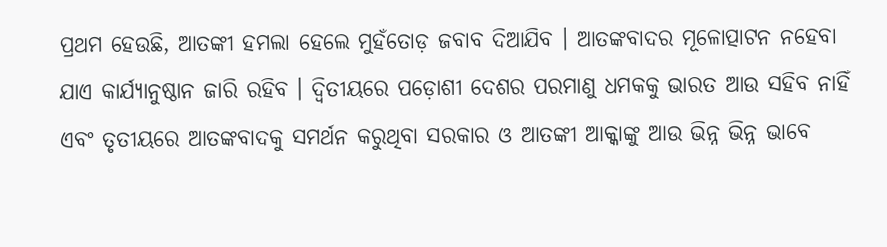ପ୍ରଥମ ହେଉଛି, ଆତଙ୍କୀ ହମଲା ହେଲେ ମୁହଁତୋଡ଼ ଜବାବ ଦିଆଯିବ । ଆତଙ୍କବାଦର ମୂଳୋତ୍ପାଟନ ନହେବା ଯାଏ କାର୍ଯ୍ୟାନୁଷ୍ଠାନ ଜାରି ରହିବ । ଦ୍ବିତୀୟରେ ପଡ଼ୋଶୀ ଦେଶର ପରମାଣୁ ଧମକକୁ ଭାରତ ଆଉ ସହିବ ନାହିଁ ଏବଂ ତୃତୀୟରେ ଆତଙ୍କବାଦକୁ ସମର୍ଥନ କରୁଥିବା ସରକାର ଓ ଆତଙ୍କୀ ଆକ୍କାଙ୍କୁ ଆଉ ଭିନ୍ନ ଭିନ୍ନ ଭାବେ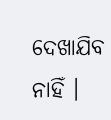ଦେଖାଯିବ ନାହିଁ ।